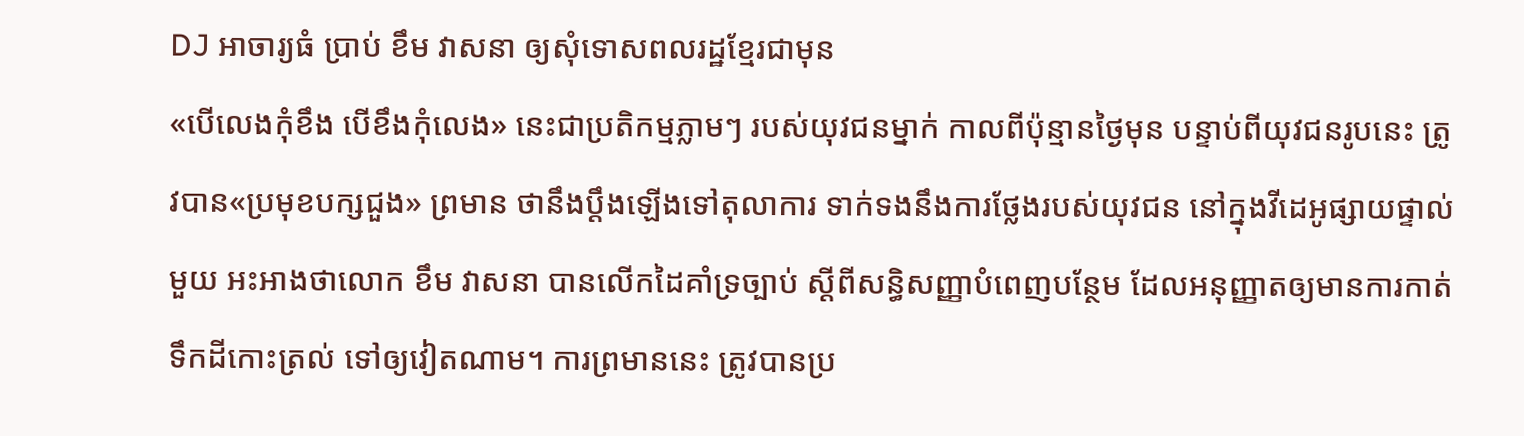DJ អាចារ្យធំ ប្រាប់ ខឹម វាសនា ឲ្យសុំទោសពលរដ្ឋខ្មែរជាមុន
«បើលេងកុំខឹង បើខឹងកុំលេង» នេះជាប្រតិកម្មភ្លាមៗ របស់យុវជនម្នាក់ កាលពីប៉ុន្មានថ្ងៃមុន បន្ទាប់ពីយុវជនរូបនេះ ត្រូវបាន«ប្រមុខបក្សជួង» ព្រមាន ថានឹងប្ដឹងឡើងទៅតុលាការ ទាក់ទងនឹងការថ្លែងរបស់យុវជន នៅក្នុងវីដេអូផ្សាយផ្ទាល់មួយ អះអាងថាលោក ខឹម វាសនា បានលើកដៃគាំទ្រច្បាប់ ស្ដីពីសន្ធិសញ្ញាបំពេញបន្ថែម ដែលអនុញ្ញាតឲ្យមានការកាត់ទឹកដីកោះត្រល់ ទៅឲ្យវៀតណាម។ ការព្រមាននេះ ត្រូវបានប្រ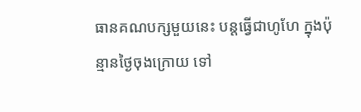ធានគណបក្សមួយនេះ បន្តធ្វើជាហូហែ ក្នុងប៉ុន្មានថ្ងៃចុងក្រោយ ទៅ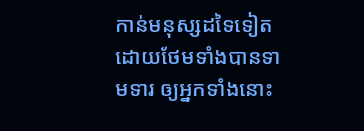កាន់មនុស្សដទៃទៀត ដោយថែមទាំងបានទាមទារ ឲ្យអ្នកទាំងនោះ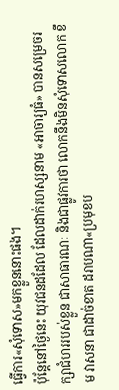ធ្វើការ«សុំទោស»មកខ្លួននោះផង។
ប៉ុន្តែនៅថ្ងៃនេះ យុវជនដដែល ដែលដាក់រហស្សនាម «អាចារ្យធំ» បានសម្រេចរក្សាជំហររបស់ខ្លួន ជាសាធារណៈ និងជាផ្លូវការថា លោកនឹងមិនសុំទោសលោក ខឹម វាសនា ជាដាច់ខាត ដរាបណា«ប្រមុខប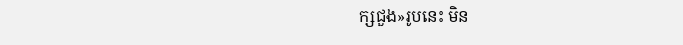ក្សជួង»រូបនេះ មិន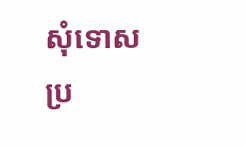សុំទោសប្រ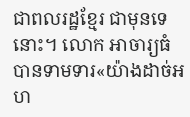ជាពលរដ្ឋខ្មែរ ជាមុនទេនោះ។ លោក អាចារ្យធំ បានទាមទារ«យ៉ាងដាច់អហ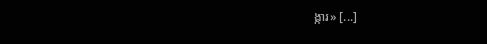ង្ការ» [...]